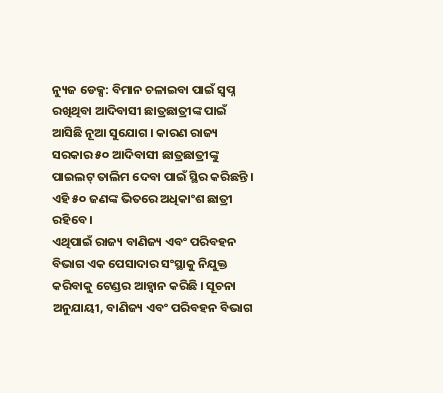ନ୍ୟୁଜ ଡେକ୍ସ: ବିମାନ ଚଳାଇବା ପାଇଁ ସ୍ୱପ୍ନ ରଖିଥିବା ଆଦିବାସୀ ଛାତ୍ରଛାତ୍ରୀଙ୍କ ପାଇଁ ଆସିଛି ନୂଆ ସୁଯୋଗ । କାରଣ ରାଜ୍ୟ ସରକାର ୫୦ ଆଦିବାସୀ ଛାତ୍ରଛାତ୍ରୀଙ୍କୁ ପାଇଲଟ୍ ତାଲିମ ଦେବା ପାଇଁ ସ୍ଥିର କରିଛନ୍ତି । ଏହି ୫୦ ଜଣଙ୍କ ଭିତରେ ଅଧିକାଂଶ ଛାତ୍ରୀ ରହିବେ ।
ଏଥିପାଇଁ ରାଜ୍ୟ ବାଣିଜ୍ୟ ଏବଂ ପରିବହନ ବିଭାଗ ଏକ ପେସାଦାର ସଂସ୍ଥାକୁ ନିଯୁକ୍ତ କରିବାକୁ ଟେଣ୍ଡର ଆହ୍ୱାନ କରିଛି । ସୂଚନା ଅନୁଯାୟୀ, ବାଣିଜ୍ୟ ଏବଂ ପରିବହନ ବିଭାଗ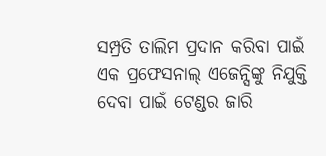ସମ୍ପ୍ରତି ତାଲିମ ପ୍ରଦାନ କରିବା ପାଇଁ ଏକ ପ୍ରଫେସନାଲ୍ ଏଜେନ୍ସିଙ୍କୁ ନିଯୁକ୍ତି ଦେବା ପାଇଁ ଟେଣ୍ଡର ଜାରି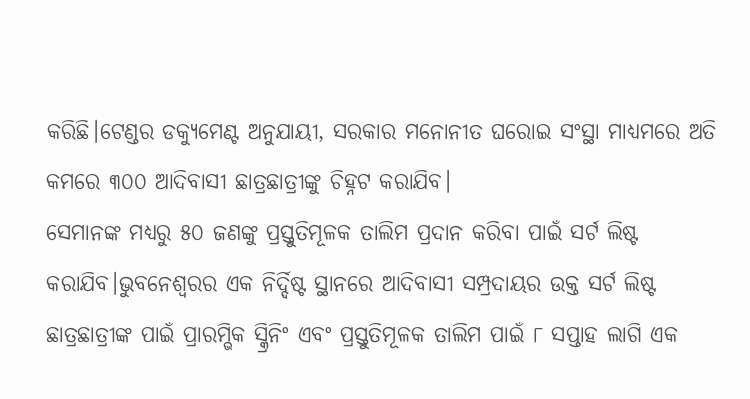କରିଛି।ଟେଣ୍ଡର ଡକ୍ୟୁମେଣ୍ଟ ଅନୁଯାୟୀ, ସରକାର ମନୋନୀତ ଘରୋଇ ସଂସ୍ଥା ମାଧ୍ୟମରେ ଅତି କମରେ ୩୦୦ ଆଦିବାସୀ ଛାତ୍ରଛାତ୍ରୀଙ୍କୁ ଚିହ୍ନଟ କରାଯିବ।
ସେମାନଙ୍କ ମଧ୍ୟରୁ ୫୦ ଜଣଙ୍କୁ ପ୍ରସ୍ତୁତିମୂଳକ ତାଲିମ ପ୍ରଦାନ କରିବା ପାଇଁ ସର୍ଟ ଲିଷ୍ଟ କରାଯିବ।ଭୁବନେଶ୍ୱରର ଏକ ନିର୍ଦ୍ଦିଷ୍ଟ ସ୍ଥାନରେ ଆଦିବାସୀ ସମ୍ପ୍ରଦାୟର ଉକ୍ତ ସର୍ଟ ଲିଷ୍ଟ ଛାତ୍ରଛାତ୍ରୀଙ୍କ ପାଇଁ ପ୍ରାରମ୍ଭିକ ସ୍କ୍ରିନିଂ ଏବଂ ପ୍ରସ୍ତୁତିମୂଳକ ତାଲିମ ପାଇଁ ୮ ସପ୍ତାହ ଲାଗି ଏକ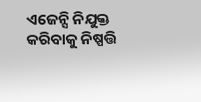ଏଜେନ୍ସି ନିଯୁକ୍ତ କରିବାକୁ ନିଷ୍ପତ୍ତି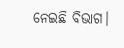ନେଇଛି ବିଭାଗ।